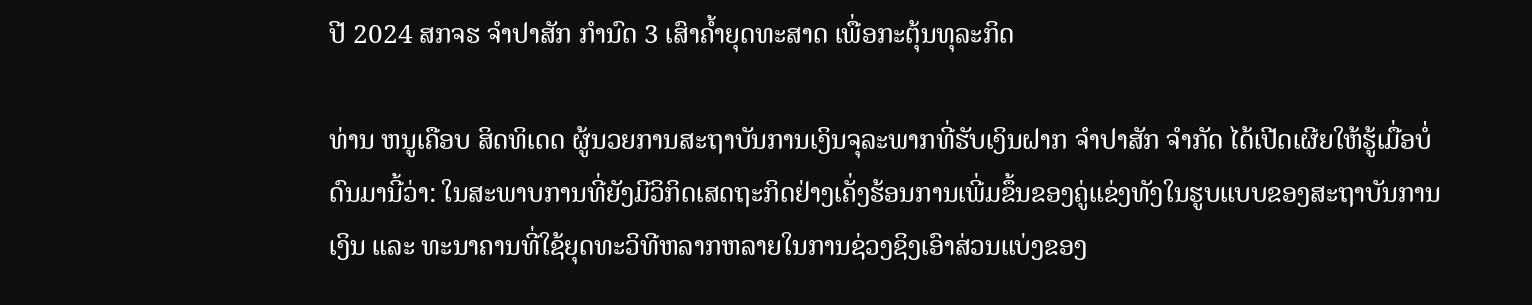ປີ 2024 ສກຈຮ ຈໍາປາສັກ ກໍານົດ 3 ເສົາຄໍ້າຍຸດທະສາດ ເພື່ອກະຕຸ້ນທຸລະກິດ

ທ່ານ ຫນູເຄືອບ ສິດທິເດດ ຜູ້ນວຍການສະຖາບັນການເງິນຈຸລະພາກທີ່ຮັບເງິນຝາກ ຈໍາປາສັກ ຈໍາກັດ ໄດ້ເປີດເຜີຍໃຫ້ຮູ້ເມື່ອບໍ່ດົນມານີ້ວ່າ: ໃນສະພາບການທີ່ຍັງມີວິກິດເສດຖະກິດຢ່າງເຄັ່ງຮ້ອນການເພີ່ມຂຶ້ນຂອງຄູ່ແຂ່ງທັງໃນຮູບແບບຂອງສະຖາບັນການເງິນ ແລະ ທະນາຄານທີ່ໃຊ້ຍຸດທະວິທີຫລາກຫລາຍໃນການຊ່ວງຊິງເອົາສ່ວນແບ່ງຂອງ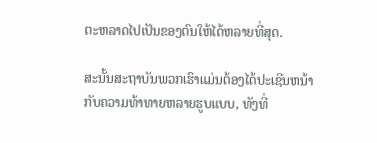ຕະຫລາດໄປເປັນຂອງຕົນໃຫ້ໄດ້ຫລາຍທີ່ສຸດ.

ສະນັ້ນສະຖາບັນພວກເຮົາແມ່ນຕ້ອງໄດ້ປະເຊີນຫນ້າກັບຄວາມທ້າທາຍຫລາຍຮູບແບບ, ທັງທີ່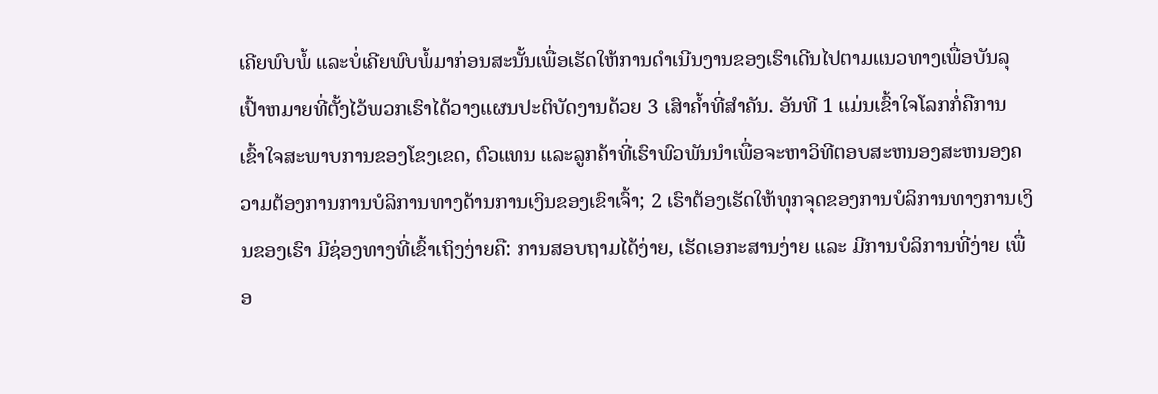ເຄີຍພົບພໍ້ ແລະບໍ່ເຄີຍພົບພໍ້ມາກ່ອນສະນັ້ນເພື່ອເຮັດໃຫ້ການດໍາເນີນງານຂອງເຮົາເດີນໄປຕາມແນວທາງເພື່ອບັນລຸເປົ້າຫມາຍທີ່ຕັ້ງໄວ້ພວກເຮົາໄດ້ວາງແຜນປະຕິບັດງານດ້ວຍ 3 ເສົາຄໍ້າທີ່ສໍາຄັນ. ອັນທີ 1 ແມ່ນເຂົ້າໃຈໂລກກໍ່ຄືການເຂົ້າໃຈສະພາບການຂອງໂຂງເຂດ, ຕົວແທນ ແລະລູກຄ້າທີ່ເຮົາພົວພັນນໍາເພື່ອຈະຫາວິທີຕອບສະຫນອງສະຫນອງຄວາມຕ້ອງການການບໍລິການທາງດ້ານການເງິນຂອງເຂົາເຈົ້າ; 2 ເຮົາຕ້ອງເຮັດໃຫ້ທຸກຈຸດຂອງການບໍລິການທາງການເງິນຂອງເຮົາ ມີຊ່ອງທາງທີ່ເຂົ້າເຖິງງ່າຍຄື: ການສອບຖາມໄດ້ງ່າຍ, ເຮັດເອກະສານງ່າຍ ແລະ ມີການບໍລິການທີ່ງ່າຍ ເພື່ອ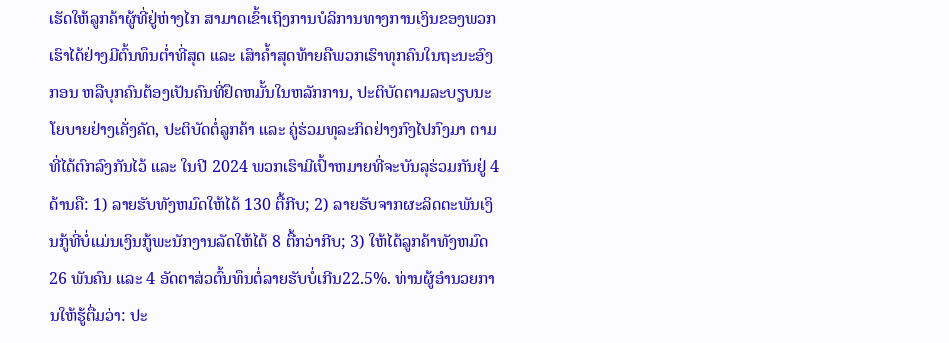ເຮັດໃຫ້ລູກຄ້າຜູ້ທີ່ຢູ່ຫ່າງໄກ ສາມາດເຂົ້າເຖິງການບໍລິການທາງການເງິນຂອງພວກເຮົາໄດ້ຢ່າງມີຕົ້ນທຶນຕໍ່າທີ່ສຸດ ແລະ ເສົາຄໍ້າສຸດທ້າຍຄືພວກເຮົາທຸກຄົນໃນຖະນະອົງກອນ ຫລືບຸກຄົນຕ້ອງເປັນຄົນທີ່ຢຶດຫມັ້ນໃນຫລັກການ, ປະຕິບັດຕາມລະບຽບນະໂຍບາຍຢ່າງເຄັ່ງຄັດ, ປະຕິບັດຕໍ່ລູກຄ້າ ແລະ ຄູ່ຮ່ວມທຸລະກິດຢ່າງກົງໄປກົງມາ ຕາມທີ່ໄດ້ຕົກລົງກັນໄວ້ ແລະ ໃນປີ 2024 ພວກເຮົາມີເປົ້າຫມາຍທີ່ຈະບັນລຸຮ່ວມກັນຢູ່ 4 ດ້ານຄື: 1) ລາຍຮັບທັງຫມົດໃຫ້ໄດ້ 130 ຕື້ກີບ; 2) ລາຍຮັບຈາກຜະລິດຕະພັນເງິນກູ້ທີ່ບໍ່ແມ່ນເງິນກູ້ພະນັກງານລັດໃຫ້ໄດ້ 8 ຕື້ກວ່າກີບ; 3) ໃຫ້ໄດ້ລູກຄ້າທັງຫມົດ 26 ພັນຄົນ ແລະ 4 ອັດຕາສ່ວຕົ້ນທຶນຕໍ່ລາຍຮັບບໍ່ເກີນ22.5%. ທ່ານຜູ້ອໍານວຍການໃຫ້ຮູ້ຕື່ມວ່າ: ປະ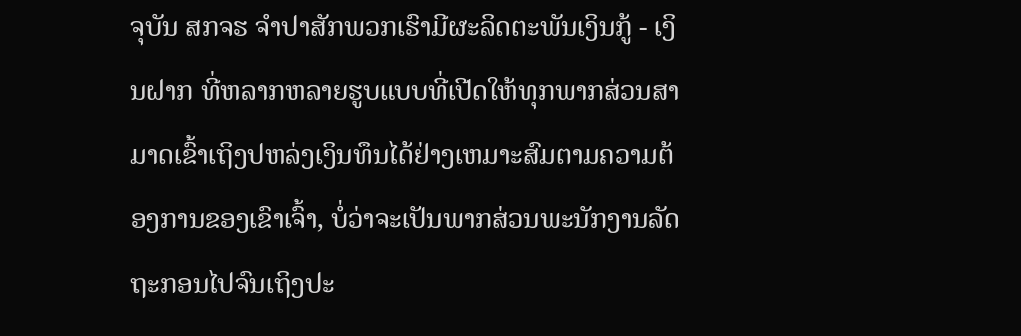ຈຸບັນ ສກຈຮ ຈໍາປາສັກພວກເຮົາມີຜະລິດຕະພັນເງິນກູ້ - ເງິນຝາກ ທີ່ຫລາກຫລາຍຮູບແບບທີ່ເປີດໃຫ້ທຸກພາກສ່ວນສາມາດເຂົ້າເຖິງປຫລ່ງເງິນທຶນໄດ້ຢ່າງເຫມາະສົມຕາມຄວາມຕ້ອງການຂອງເຂົາເຈົ້າ, ບໍ່ວ່າຈະເປັນພາກສ່ວນພະນັກງານລັດຖະກອນໄປຈົນເຖິງປະ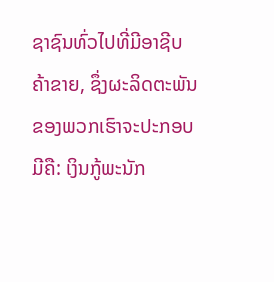ຊາຊົນທົ່ວໄປທີ່ມີອາຊີບຄ້າຂາຍ, ຊຶ່ງຜະລິດຕະພັນຂອງພວກເຮົາຈະປະກອບມີຄື: ເງິນກູ້ພະນັກ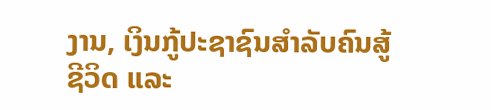ງານ, ເງິນກູ້ປະຊາຊົນສໍາລັບຄົນສູ້ຊີວິດ ແລະ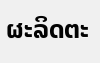ຜະລິດຕະ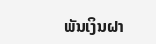ພັນເງິນຝາ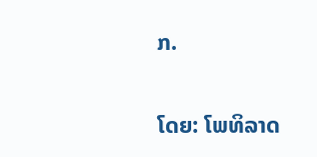ກ.

ໂດຍ: ໂພທິລາດ